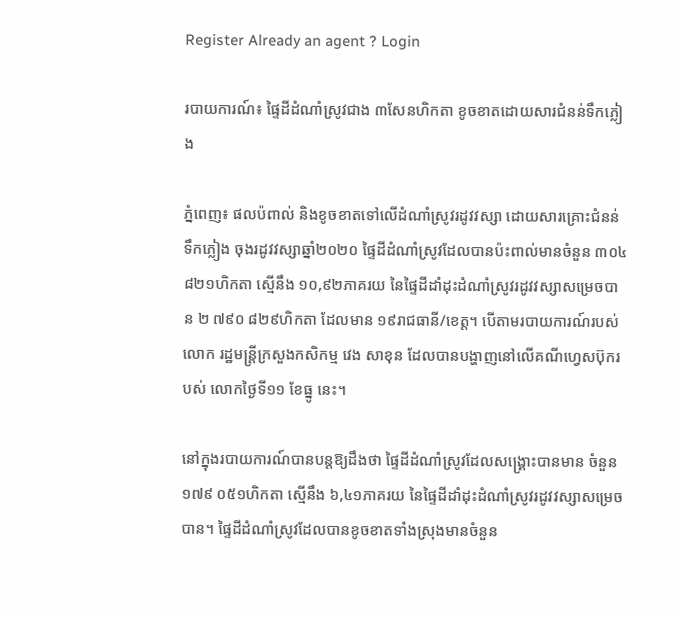Register Already an agent ? Login

របាយការណ៍៖ ផ្ទៃដីដំណាំស្រូវជាង ៣សែនហិកតា ខូចខាតដោយសារជំនន់ទឹកភ្លៀង

ភ្នំពេញ៖ ផលប៉ពាល់ និងខូចខាតទៅលើដំណាំស្រូវរដូវវស្សា ដោយសារគ្រោះជំនន់ទឹកភ្លៀង ចុងរដូវវស្សាឆ្នាំ២០២០ ផ្ទៃដីដំណាំស្រូវដែលបានប៉ះពាល់មានចំនួន ៣០៤ ៨២១ហិកតា ស្មើនឹង ១០,៩២ភាគរយ នៃផ្ទៃដីដាំដុះដំណាំស្រូវរដូវវស្សាសម្រេចបាន ២ ៧៩០ ៨២៩ហិកតា ដែលមាន ១៩រាជធានី/ខេត្ត។ បើតាមរបាយការណ៍របស់ លោក រដ្ឋមន្រ្តីក្រសួងកសិកម្ម វេង សាខុន ដែលបានបង្ហាញនៅលើគណីហ្វេសប៊ុករបស់ លោកថ្ងៃទី១១ ខែធ្នូ នេះ។

នៅក្នុងរបាយការណ៍បានបន្តឱ្យដឹងថា ផ្ទៃដីដំណាំស្រូវដែលសង្គ្រោះបានមាន ចំនួន ១៧៩ ០៥១ហិកតា ស្មើនឹង ៦,៤១ភាគរយ នៃផ្ទៃដីដាំដុះដំណាំស្រូវរដូវវស្សាសម្រេចបាន។ ផ្ទៃដីដំណាំស្រូវដែលបានខូចខាតទាំងស្រុងមានចំនួន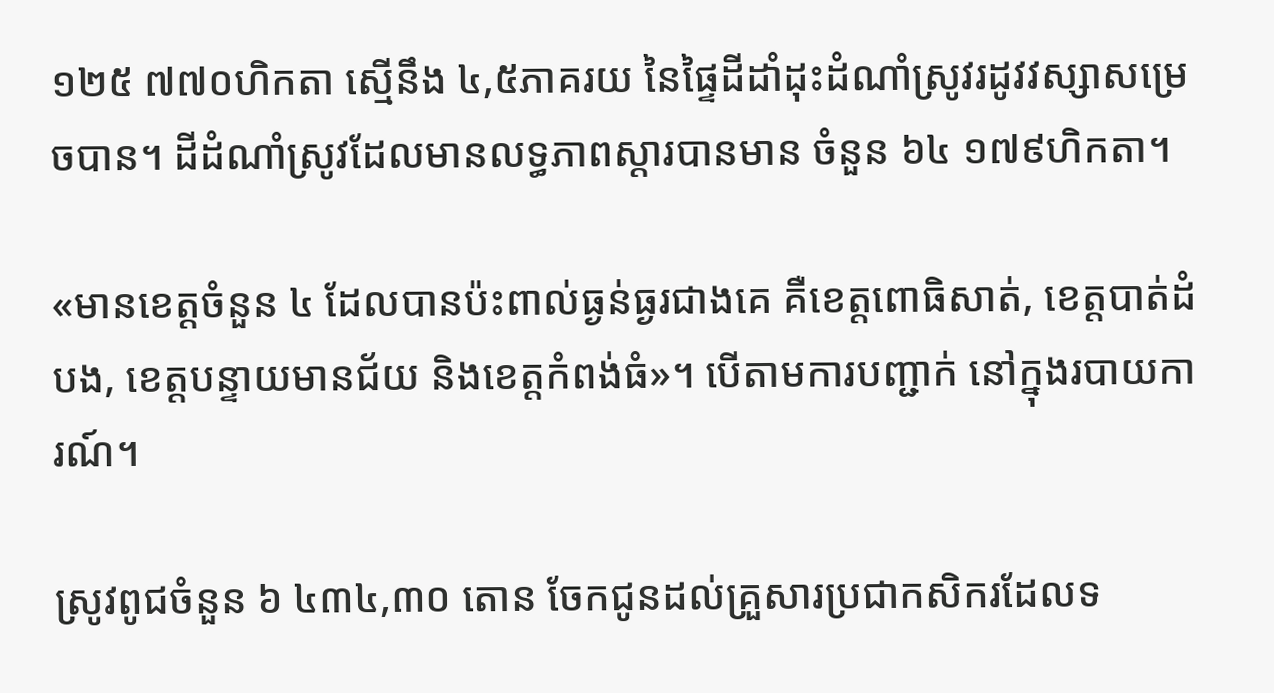១២៥ ៧៧០ហិកតា ស្មើនឹង ៤,៥ភាគរយ នៃផ្ទៃដីដាំដុះដំណាំស្រូវរដូវវស្សាសម្រេចបាន។ ដីដំណាំស្រូវដែលមានលទ្ធភាពស្តារបានមាន ចំនួន ៦៤ ១៧៩ហិកតា។

«មានខេត្តចំនួន ៤ ដែលបានប៉ះពាល់ធ្ងន់ធ្ងរជាងគេ គឺខេត្តពោធិសាត់, ខេត្តបាត់ដំបង, ខេត្តបន្ទាយមានជ័យ និងខេត្តកំពង់ធំ»។ បើតាមការបញ្ជាក់ នៅក្នុងរបាយការណ៍។

ស្រូវពូជចំនួន ៦ ៤៣៤,៣០ តោន ចែកជូនដល់គ្រួសារប្រជាកសិករដែលទ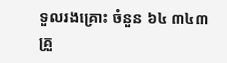ទួលរងគ្រោះ ចំនួន ៦៤ ៣៤៣គ្រួ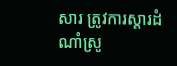សារ ត្រូវការស្តារដំណាំស្រូ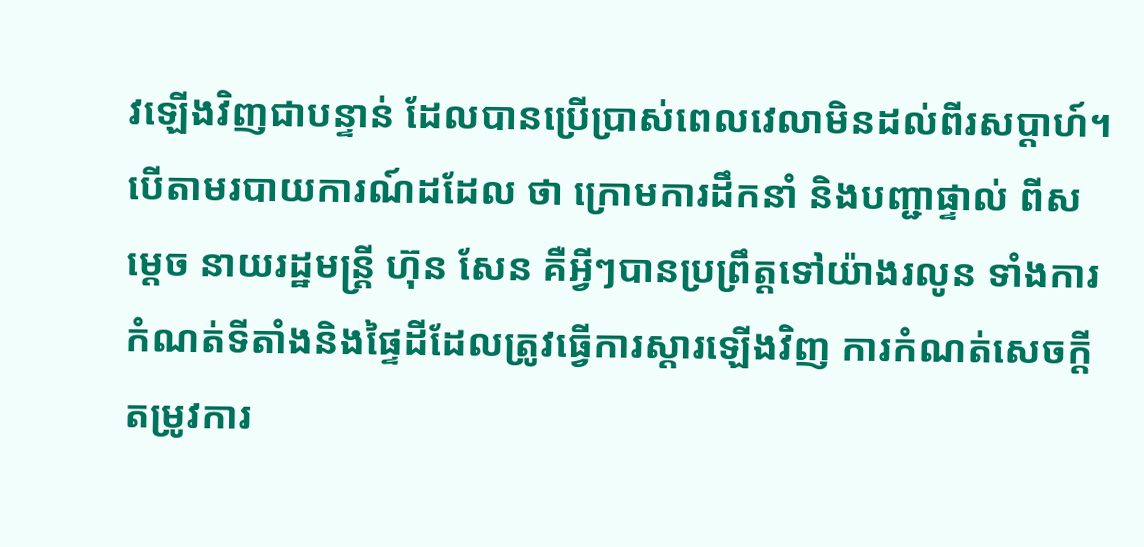វឡើងវិញជាបន្ទាន់ ដែលបានប្រើប្រាស់ពេលវេលាមិនដល់ពីរសប្តាហ៍។ បើតាមរបាយការណ៍ដដែល ថា ក្រោមការដឹកនាំ និងបញ្ជាផ្ទាល់ ពីសម្តេច នាយរដ្ឋមន្រ្តី ហ៊ុន សែន គឺអ្វីៗបានប្រព្រឹត្តទៅយ៉ាងរលូន ទាំងការកំណត់ទីតាំងនិងផ្ទៃដីដែលត្រូវធ្វើការស្តារឡើងវិញ ការកំណត់សេចក្តីតម្រូវការ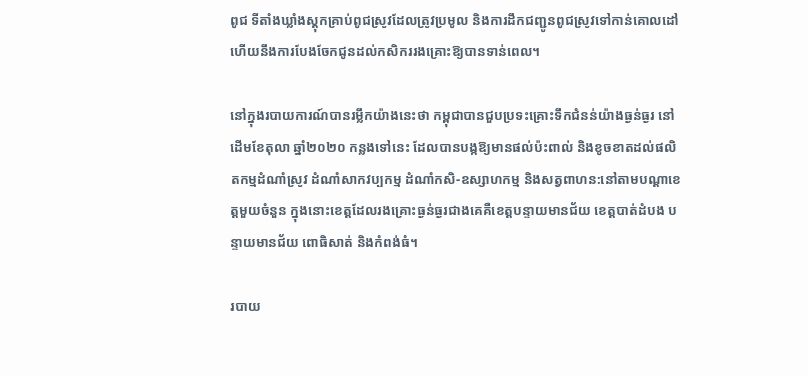ពូជ ទីតាំងឃ្លាំងស្តុកគ្រាប់ពូជស្រូវដែលត្រូវប្រមូល និងការដឹកជញ្ជូនពូជស្រូវទៅកាន់គោលដៅ ហើយនឹងការបែងចែកជូនដល់កសិកររងគ្រោះឱ្យបានទាន់ពេល។

នៅក្នុងរបាយការណ៍បានរម្លឹកយ៉ាងនេះថា កម្ពុជាបានជួបប្រទះគ្រោះទឹកជំនន់យ៉ាងធ្ងន់ធ្ងរ នៅដើមខែតុលា ឆ្នាំ២០២០ កន្លងទៅនេះ ដែលបានបង្កឱ្យមានផល់ប៉ះពាល់ និងខូចខាតដល់ផលិតកម្មដំណាំស្រូវ ដំណាំសាកវប្បកម្ម ដំណាំកសិ-ឧស្សាហកម្ម និងសត្វពាហន:នៅតាមបណ្តាខេត្តមួយចំនួន ក្នុងនោះខេត្តដែលរងគ្រោះធ្ងន់ធ្ងរជាងគេគឺខេត្តបន្ទាយមានជ័យ ខេត្តបាត់ដំបង បន្ទាយមានជ័យ ពោធិសាត់ និងកំពង់ធំ។

របាយ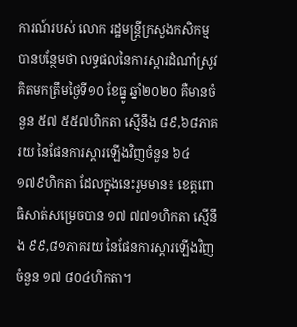ការណ៍របស់ លោក រដ្ឋមន្រ្តីក្រសួងកសិកម្ម បានបន្ថែមថា លទ្ធផលនៃការស្តារដំណាំស្រូវ គិតមកត្រឹមថ្ងៃទី១០ ខែធ្នូ ឆ្នាំ២០២០ គឺមានចំនួន ៥៧ ៥៥៧ហិកតា ស្មើនឹង ៨៩,៦៨ភាគរយ នៃផែនការស្តារឡើងវិញចំនួន ៦៤ ១៧៩ហិកតា ដែលក្នុងនេះរួមមាន៖ ខេត្តពោធិសាត់សម្រេចបាន ១៧ ៧៧១ហិកតា ស្មើនឹង ៩៩,៨១ភាគរយ នៃផែនការស្តារឡើងវិញចំនួន ១៧ ៨០៤ហិកតា។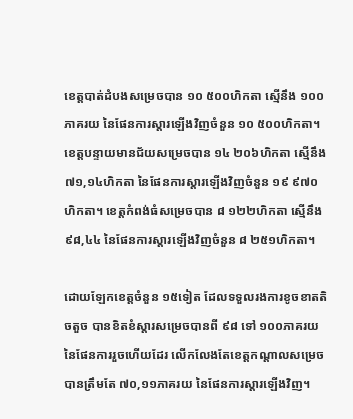ខេត្តបាត់ដំបងសម្រេចបាន ១០ ៥០០ហិកតា ស្មើនឹង ១០០ភាគរយ នៃផែនការស្តារឡើងវិញចំនួន ១០ ៥០០ហិកតា។ ខេត្តបន្ទាយមានជ័យសម្រេចបាន ១៤ ២០៦ហិកតា ស្មើនឹង ៧១,១៤ហិកតា នៃផែនការស្តារឡើងវិញចំនួន ១៩ ៩៧០ហិកតា។ ខេត្តកំពង់ធំសម្រេចបាន ៨ ១២២ហិកតា ស្មើនឹង ៩៨,៤៤ នៃផែនការស្តារឡើងវិញចំនួន ៨ ២៥១ហិកតា។

ដោយឡែកខេត្តចំនួន ១៥ទៀត ដែលទទួលរងការខូចខាតតិចតួច បានខិតខំស្តារសម្រេចបានពី ៩៨ ទៅ ១០០ភាគរយ នៃផែនការរួចហើយដែរ លើកលែងតែខេត្តកណ្តាលសម្រេចបានត្រឹមតែ ៧០,១១ភាគរយ នៃផែនការស្តារឡើងវិញ។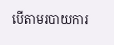បើតាមរបាយការ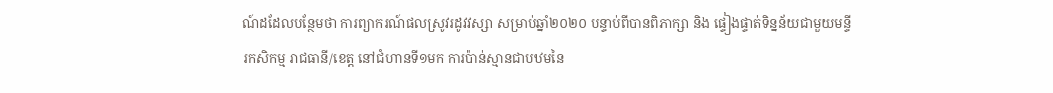ណ៍ដដែលបន្ថែមថា ការព្យាករណ៍ផលស្រូវរដូវវស្សា សម្រាប់ឆ្នាំ២០២០ បន្ទាប់ពីបានពិភាក្សា និង ផ្ទៀងផ្ទាត់ទិន្នន័យជាមួយមន្ទីរកសិកម្ម រាជធានី/ខេត្ត នៅជំហានទី១មក ការប៉ាន់ស្មានជាបឋមនៃ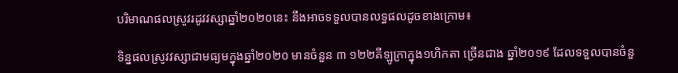បរិមាណផលស្រូវរដូវវស្សាឆ្នាំ២០២០នេះ នឹងអាចទទួលបានលទ្ធផលដូចខាងក្រោម៖

ទិន្នផលស្រូវវស្សាជាមធ្យមក្នុងឆ្នាំ២០២០ មានចំនួន ៣ ១២២គីឡូក្រាក្នុង១ហិកតា ច្រើនជាង ឆ្នាំ២០១៩ ដែលទទួលបានចំនួ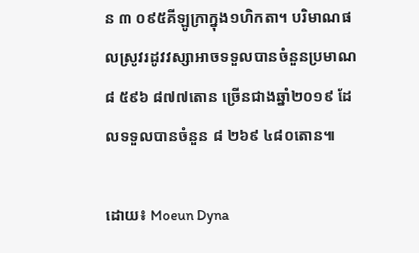ន ៣ ០៩៥គីឡូក្រាក្នុង១ហិកតា។ បរិមាណផលស្រូវរដូវវស្សាអាចទទួលបានចំនួនប្រមាណ ៨ ៥៩៦ ៨៧៧តោន ច្រើនជាងឆ្នាំ២០១៩ ដែលទទួលបានចំនួន ៨ ២៦៩ ៤៨០តោន៕

ដោយ៖ Moeun Dyna